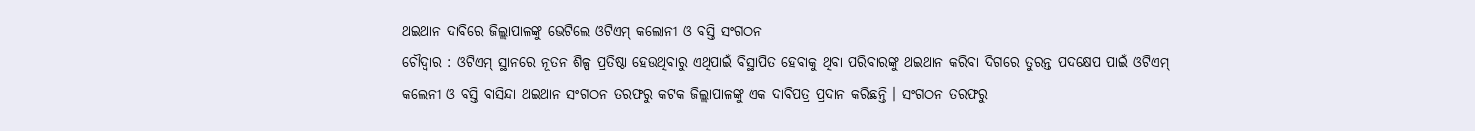ଥଇଥାନ ଦାବିରେ ଜିଲ୍ଲାପାଳଙ୍କୁ ଭେଟିଲେ ଓଟିଏମ୍ କଲୋନୀ ଓ ବସ୍ତି ସଂଗଠନ
ଚୌଦ୍ୱାର : ଓଟିଏମ୍ ସ୍ଥାନରେ ନୂତନ ଶିଳ୍ପ ପ୍ରତିଷ୍ଠା ହେଉଥିବାରୁ ଏଥିପାଇଁ ବିସ୍ଥାପିତ ହେବାକୁ ଥିବା ପରିବାରଙ୍କୁ ଥଇଥାନ କରିବା ଦିଗରେ ତୁରନ୍ତ ପଦକ୍ଷେପ ପାଇଁ ଓଟିଏମ୍ କଲେନୀ ଓ ବସ୍ତି ବାସିନ୍ଦା ଥଇଥାନ ସଂଗଠନ ତରଫରୁ କଟକ ଜିଲ୍ଲାପାଳଙ୍କୁ ଏକ ଦାବିପତ୍ର ପ୍ରଦାନ କରିଛନ୍ତି । ସଂଗଠନ ତରଫରୁ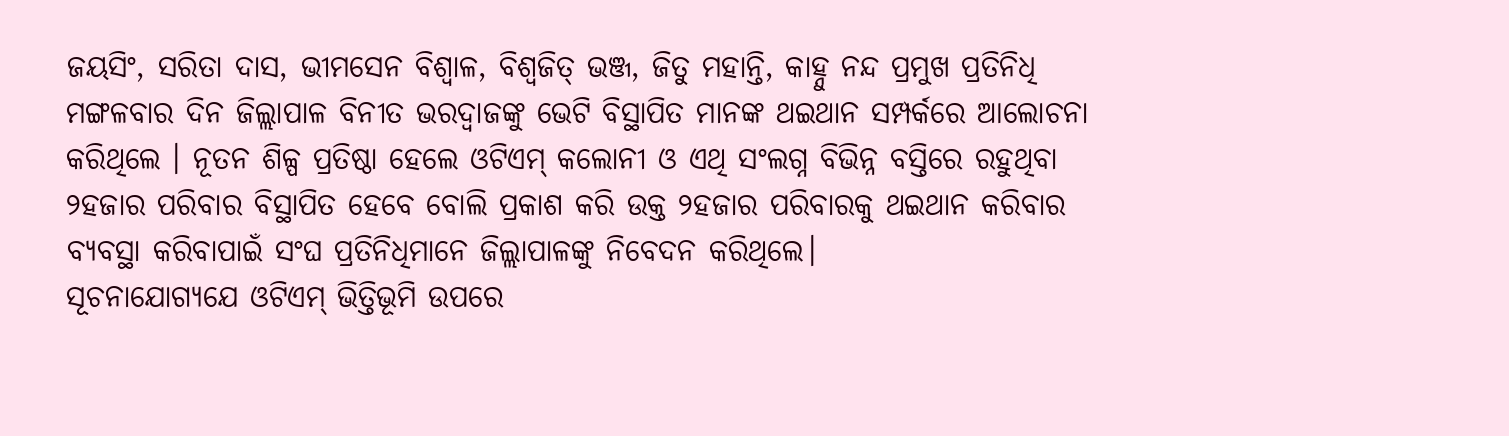ଜୟସିଂ, ସରିତା ଦାସ, ଭୀମସେନ ବିଶ୍ୱାଳ, ବିଶ୍ୱଜିତ୍ ଭଞ୍ଜ, ଜିତୁ ମହାନ୍ତି, କାହ୍ନୁ ନନ୍ଦ ପ୍ରମୁଖ ପ୍ରତିନିଧି ମଙ୍ଗଳବାର ଦିନ ଜିଲ୍ଲାପାଳ ବିନୀତ ଭରଦ୍ୱାଜଙ୍କୁ ଭେଟି ବିସ୍ଥାପିତ ମାନଙ୍କ ଥଇଥାନ ସମ୍ପର୍କରେ ଆଲୋଚନା କରିଥିଲେ । ନୂତନ ଶିଳ୍ପ ପ୍ରତିଷ୍ଠା ହେଲେ ଓଟିଏମ୍ କଲୋନୀ ଓ ଏଥି ସଂଲଗ୍ନ ବିଭିନ୍ନ ବସ୍ତିରେ ରହୁଥିବା ୨ହଜାର ପରିବାର ବିସ୍ଥାପିତ ହେବେ ବୋଲି ପ୍ରକାଶ କରି ଉକ୍ତ ୨ହଜାର ପରିବାରକୁ ଥଇଥାନ କରିବାର ବ୍ୟବସ୍ଥା କରିବାପାଇଁ ସଂଘ ପ୍ରତିନିଧିମାନେ ଜିଲ୍ଲାପାଳଙ୍କୁ ନିବେଦନ କରିଥିଲେ।
ସୂଚନାଯୋଗ୍ୟଯେ ଓଟିଏମ୍ ଭିତ୍ତିଭୂମି ଉପରେ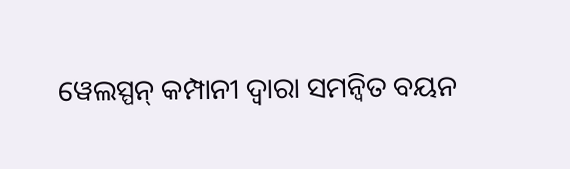ୱେଲସ୍ପନ୍ କମ୍ପାନୀ ଦ୍ୱାରା ସମନ୍ୱିତ ବୟନ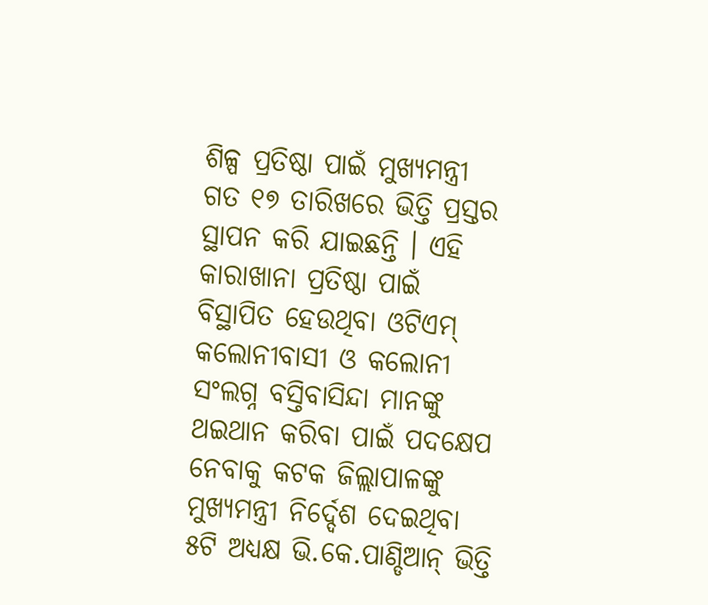ଶିଳ୍ପ ପ୍ରତିଷ୍ଠା ପାଇଁ ମୁଖ୍ୟମନ୍ତ୍ରୀ ଗତ ୧୭ ତାରିଖରେ ଭିତ୍ତି ପ୍ରସ୍ତର ସ୍ଥାପନ କରି ଯାଇଛନ୍ତି । ଏହି କାରାଖାନା ପ୍ରତିଷ୍ଠା ପାଇଁ ବିସ୍ଥାପିତ ହେଉଥିବା ଓଟିଏମ୍ କଲୋନୀବାସୀ ଓ କଲୋନୀ ସଂଲଗ୍ନ ବସ୍ତିବାସିନ୍ଦା ମାନଙ୍କୁ ଥଇଥାନ କରିବା ପାଇଁ ପଦକ୍ଷେପ ନେବାକୁ କଟକ ଜିଲ୍ଲାପାଳଙ୍କୁ ମୁଖ୍ୟମନ୍ତ୍ରୀ ନିର୍ଦ୍ଦେଶ ଦେଇଥିବା ୫ଟି ଅଧ୍ୟକ୍ଷ ଭି.କେ.ପାଣ୍ଡିଆନ୍ ଭିତ୍ତି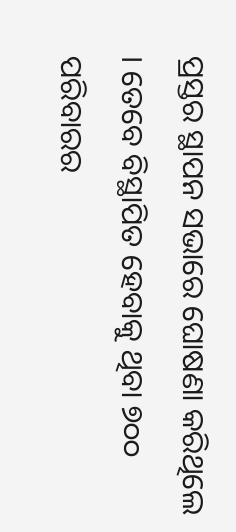ପ୍ରସ୍ତର ସ୍ଥାପନ ସଭାରେ ଘୋଷଣା କରିଥିଲେ । ତେବେ ବିସ୍ଥାପିତ ହେବାକୁ ଥିବା ୭୦୦ ପରିବାରର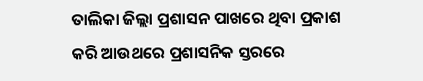ତାଲିକା ଜିଲ୍ଲା ପ୍ରଶାସନ ପାଖରେ ଥିବା ପ୍ରକାଶ କରି ଆଉଥରେ ପ୍ରଶାସନିକ ସ୍ତରରେ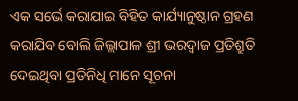ଏକ ସର୍ଭେ କରାଯାଇ ବିହିତ କାର୍ଯ୍ୟାନୁଷ୍ଠାନ ଗ୍ରହଣ କରାଯିବ ବୋଲି ଜିଲ୍ଲାପାଳ ଶ୍ରୀ ଭରଦ୍ୱାଜ ପ୍ରତିଶ୍ରୁତି ଦେଇଥିବା ପ୍ରତିନିଧି ମାନେ ସୂଚନା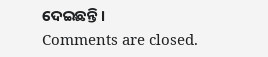ଦେଇଛନ୍ତି ।
Comments are closed.